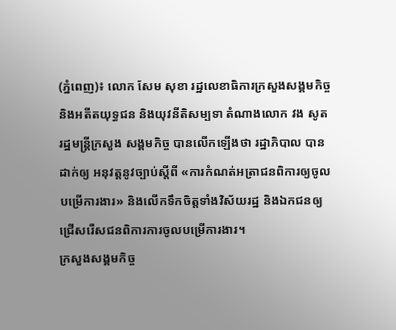(ភ្នំពេញ)៖ លោក សែម សុខា រដ្ឋលេខាធិការក្រសួងសង្គមកិច្ច និងអតីតយុទ្ធជន និងយុវនីតិសម្បទា តំណាងលោក វង សូត រដ្ឋមន្រ្តីក្រសួង សង្គមកិច្ច បានលើកឡើងថា រដ្ឋាភិបាល បានដាក់ឲ្យ អនុវត្តនូវច្បាប់ស្តីពី «ការកំណត់អត្រាជនពិការឲ្យចូលបម្រើការងារ» និងលើកទឹកចិត្តទាំងវិស័យរដ្ឋ និងឯកជនឲ្យជ្រើសរើសជនពិការការចូលបម្រើការងារ។
ក្រសួងសង្គមកិច្ច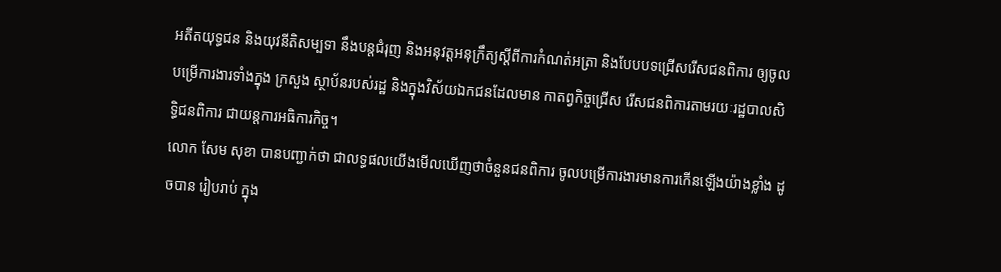អតីតយុទ្ធជន និងយុវនីតិសម្បទា នឹងបន្តជំរុញ និងអនុវត្តអនុក្រឹត្យស្តីពីការកំណត់អត្រា និងបែបបទជ្រើសរើសជនពិការ ឲ្យចូលបម្រើការងារទាំងក្នុង ក្រសួង ស្ថាប័នរបស់រដ្ឋ និងក្នុងវិស័យឯកជនដែលមាន កាតព្វកិច្ចជ្រើស រើសជនពិការតាមរយៈរដ្ឋបាលសិទ្ធិជនពិការ ជាយន្តការអធិការកិច្ច។
លោក សែម សុខា បានបញ្ជាក់ថា ជាលទ្ធផលយើងមើលឃើញថាចំនួនជនពិការ ចូលបម្រើការងារមានការកើនឡើងយ៉ាងខ្លាំង ដូចបាន រៀបរាប់ ក្នុង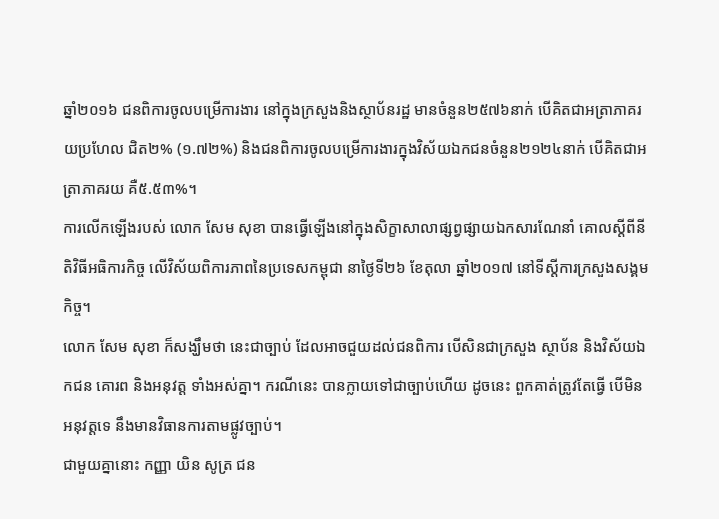ឆ្នាំ២០១៦ ជនពិការចូលបម្រើការងារ នៅក្នុងក្រសួងនិងស្ថាប័នរដ្ឋ មានចំនួន២៥៧៦នាក់ បើគិតជាអត្រាភាគរយប្រហែល ជិត២% (១.៧២%) និងជនពិការចូលបម្រើការងារក្នុងវិស័យឯកជនចំនួន២១២៤នាក់ បើគិតជាអត្រាភាគរយ គឺ៥.៥៣%។
ការលើកឡើងរបស់ លោក សែម សុខា បានធ្វើឡើងនៅក្នុងសិក្ខាសាលាផ្សព្វផ្សាយឯកសារណែនាំ គោលស្តីពីនីតិវិធីអធិការកិច្ច លើវិស័យពិការភាពនៃប្រទេសកម្ពុជា នាថ្ងៃទី២៦ ខែតុលា ឆ្នាំ២០១៧ នៅទីស្តីការក្រសួងសង្គមកិច្ច។
លោក សែម សុខា ក៏សង្ឃឹមថា នេះជាច្បាប់ ដែលអាចជួយដល់ជនពិការ បើសិនជាក្រសួង ស្ថាប័ន និងវិស័យឯកជន គោរព និងអនុវត្ត ទាំងអស់គ្នា។ ករណីនេះ បានក្លាយទៅជាច្បាប់ហើយ ដូចនេះ ពួកគាត់ត្រូវតែធ្វើ បើមិនអនុវត្តទេ នឹងមានវិធានការតាមផ្លូវច្បាប់។
ជាមួយគ្នានោះ កញ្ញា យិន សូត្រ ជន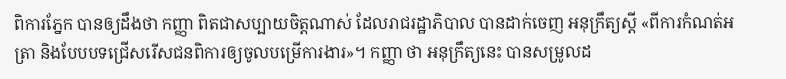ពិការភ្នែក បានឲ្យដឹងថា កញ្ញា ពិតជាសប្បាយចិត្តណាស់ ដែលរាជរដ្ឋាភិបាល បានដាក់ចេញ អនុក្រឹត្យស្តី «ពីការកំណត់អត្រា និងបែបបទជ្រើសរើសជនពិការឲ្យចូលបម្រើការងារ»។ កញ្ញា ថា អនុក្រឹត្យនេះ បានសម្រូលដ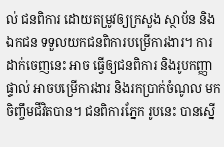ល់ ជនពិការ ដោយតម្រូវឲ្យក្រសួង ស្ថាប័ន និងឯកជន ទទួលយកជនពិការបម្រើការងារ។ ការដាក់ចេញនេះ អាច ធ្វើឲ្យជនពិការ និងរូបកញ្ញាផ្ទាល់ អាចបម្រើការងារ និងរកប្រាក់ចំណូល មកចិញ្ចឹមជីវិតបាន។ ជនពិការភ្នែក រូបនេះ បានស្នើ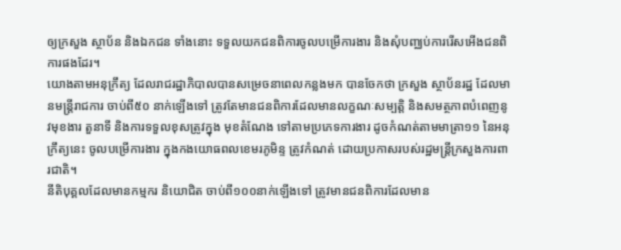ឲ្យក្រសួង ស្ថាប័ន និងឯកជន ទាំងនោះ ទទួលយកជនពិការចូលបម្រើការងារ និងសុំបញ្ឈប់ការរើសអើងជនពិការផងដែរ។
យោងតាមអនុក្រឹត្យ ដែលរាជរដ្ឋាភិបាលបានសម្រេចនាពេលកន្លងមក បានចែកថា ក្រសួង ស្ថាប័នរដ្ឋ ដែលមានមន្ត្រីរាជការ ចាប់ពី៥០ នាក់ឡើងទៅ ត្រូវតែមានជនពិការដែលមានលក្ខណៈសម្បត្តិ និងសមត្ថភាពបំពេញនូវមុខងារ តួនាទី និងការទទួលខុសត្រូវក្នុង មុខតំណែង ទៅតាមប្រភេទការងារ ដូចកំណត់តាមមាត្រា១១ នៃអនុក្រឹត្យនេះ ចូលបម្រើការងារ ក្នុងកងយោធពលខេមរភូមិន្ទ ត្រូវកំណត់ ដោយប្រកាសរបស់រដ្ឋមន្ត្រីក្រសួងការពារជាតិ។
នីតិបុគ្គលដែលមានកម្មករ និយោជិត ចាប់ពី១០០នាក់ឡើងទៅ ត្រូវមានជនពិការដែលមាន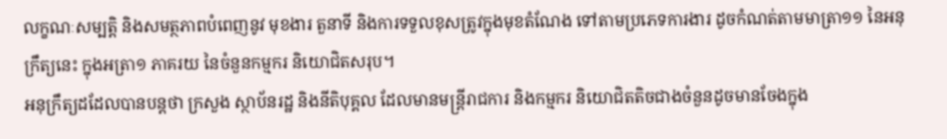លក្ខណៈសម្បត្តិ និងសមត្ថភាពបំពេញនូវ មុខងារ តួនាទី និងការទទួលខុសត្រូវក្នុងមុខតំណែង ទៅតាមប្រភេទការងារ ដូចកំណត់តាមមាត្រា១១ នៃអនុក្រឹត្យនេះ ក្នុងអត្រា១ ភាគរយ នៃចំនួនកម្មករ និយោជិតសរុប។
អនុក្រឹត្យដដែលបានបន្តថា ក្រសួង ស្ថាប័នរដ្ឋ និងនីតិបុគ្គល ដែលមានមន្ត្រីរាជការ និងកម្មករ និយោជិតតិចជាងចំនួនដូចមានចែងក្នុង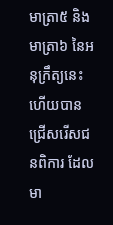មាត្រា៥ និងមាត្រា៦ នៃអនុក្រឹត្យនេះ ហើយបានជ្រើសរើសជនពិការ ដែលមា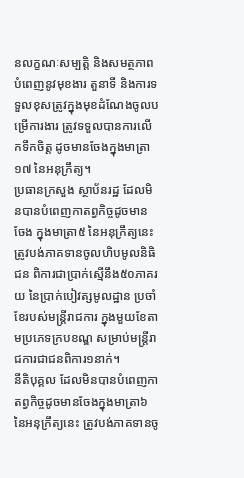នលក្ខណៈសម្បត្តិ និងសមត្ថភាពបំពេញនូវមុខងារ តួនាទី និងការទទួលខុសត្រូវក្នុងមុខដំណែងចូលបម្រើការងារ ត្រូវទទួលបានការលើកទឹកចិត្ត ដូចមានចែងក្នុងមាត្រា១៧ នៃអនុក្រឹត្យ។
ប្រធានក្រសួង ស្ថាប័នរដ្ឋ ដែលមិនបានបំពេញកាតព្វកិច្ចដូចមានចែង ក្នុងមាត្រា៥ នៃអនុក្រឹត្យនេះ ត្រូវបង់ភាគទានចូលហិបមូលនិធិជន ពិការជាប្រាក់ស្មើនឹង៥០ភាគរយ នៃប្រាក់បៀវត្សមូលដ្ឋាន ប្រចាំខែរបស់មន្ត្រីរាជការ ក្នុងមួយខែតាមប្រភេទក្របខណ្ឌ សម្រាប់មន្ត្រីរាជការជាជនពិការ១នាក់។
នីតិបុគ្គល ដែលមិនបានបំពេញកាតព្វកិច្ចដូចមានចែងក្នុងមាត្រា៦ នៃអនុក្រឹត្យនេះ ត្រូវបង់ភាគទានចូ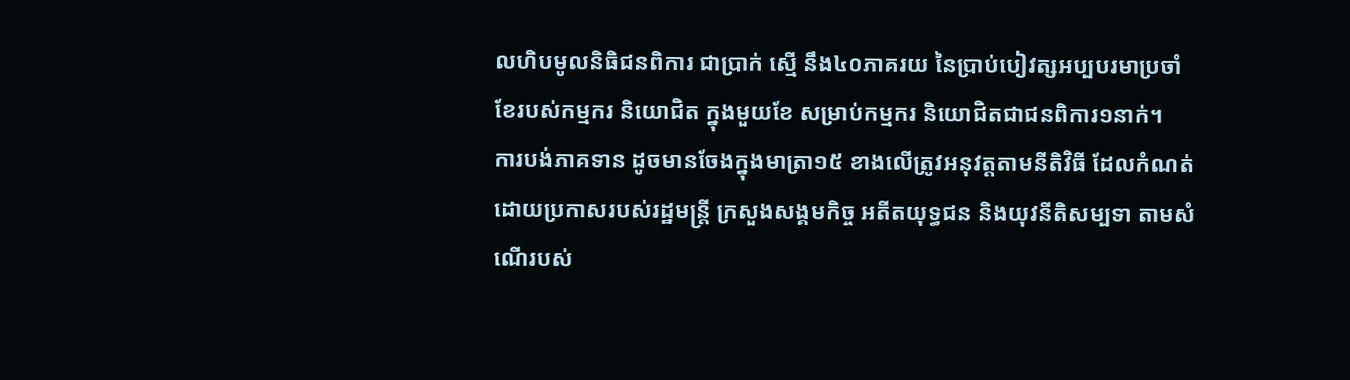លហិបមូលនិធិជនពិការ ជាប្រាក់ ស្មើ នឹង៤០ភាគរយ នៃប្រាប់បៀវត្សអប្បបរមាប្រចាំខែរបស់កម្មករ និយោជិត ក្នុងមួយខែ សម្រាប់កម្មករ និយោជិតជាជនពិការ១នាក់។
ការបង់ភាគទាន ដូចមានចែងក្នុងមាត្រា១៥ ខាងលើត្រូវអនុវត្តតាមនីតិវិធី ដែលកំណត់ដោយប្រកាសរបស់រដ្ឋមន្ត្រី ក្រសួងសង្គមកិច្ច អតីតយុទ្ធជន និងយុវនីតិសម្បទា តាមសំណើរបស់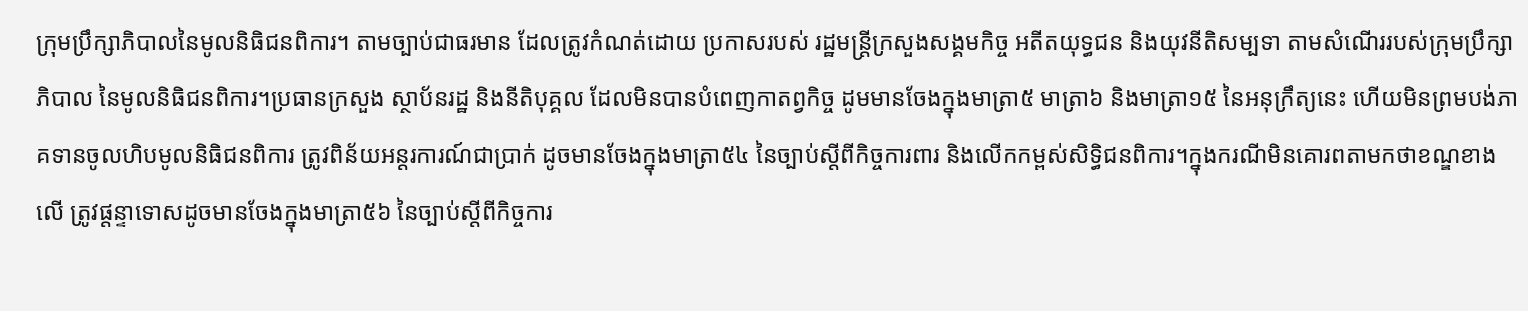ក្រុមប្រឹក្សាភិបាលនៃមូលនិធិជនពិការ។ តាមច្បាប់ជាធរមាន ដែលត្រូវកំណត់ដោយ ប្រកាសរបស់ រដ្ឋមន្ត្រីក្រសួងសង្គមកិច្ច អតីតយុទ្ធជន និងយុវនីតិសម្បទា តាមសំណើររបស់ក្រុមប្រឹក្សាភិបាល នៃមូលនិធិជនពិការ។ប្រធានក្រសួង ស្ថាប័នរដ្ឋ និងនីតិបុគ្គល ដែលមិនបានបំពេញកាតព្វកិច្ច ដូមមានចែងក្នុងមាត្រា៥ មាត្រា៦ និងមាត្រា១៥ នៃអនុក្រឹត្យនេះ ហើយមិនព្រមបង់ភាគទានចូលហិបមូលនិធិជនពិការ ត្រូវពិន័យអន្តរការណ៍ជាប្រាក់ ដូចមានចែងក្នុងមាត្រា៥៤ នៃច្បាប់ស្តីពីកិច្ចការពារ និងលើកកម្ពស់សិទ្ធិជនពិការ។ក្នុងករណីមិនគោរពតាមកថាខណ្ឌខាងលើ ត្រូវផ្តន្ទាទោសដូចមានចែងក្នុងមាត្រា៥៦ នៃច្បាប់ស្តីពីកិច្ចការ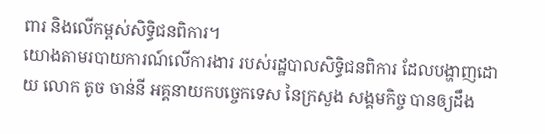ពារ និងលើកម្ពស់សិទ្ធិជនពិការ។
យោងតាមរបាយការណ៍លើការងារ របស់រដ្ឋបាលសិទ្ធិជនពិការ ដែលបង្ហាញដោយ លោក តូច ចាន់នី អគ្គនាយកបច្ចេកទេស នៃក្រសួង សង្គមកិច្ច បានឲ្យដឹង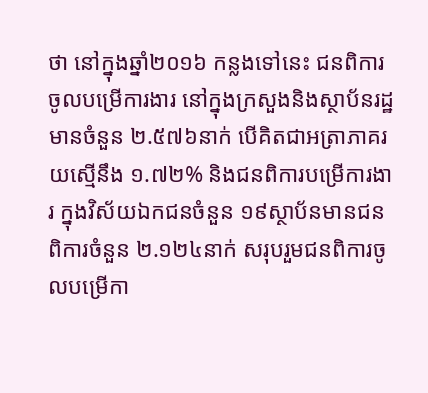ថា នៅក្នុងឆ្នាំ២០១៦ កន្លងទៅនេះ ជនពិការចូលបម្រើការងារ នៅក្នុងក្រសួងនិងស្ថាប័នរដ្ឋ មានចំនួន ២.៥៧៦នាក់ បើគិតជាអត្រាភាគរយស្មើនឹង ១.៧២% និងជនពិការបម្រើការងារ ក្នុងវិស័យឯកជនចំនួន ១៩ស្ថាប័នមានជនពិការចំនួន ២.១២៤នាក់ សរុបរួមជនពិការចូលបម្រើកា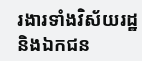រងារទាំងវិស័យរដ្ឋ និងឯកជន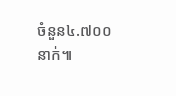ចំនួន៤.៧០០នាក់៕